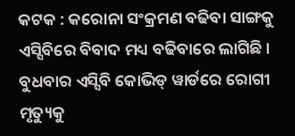କଟକ : କରୋନା ସଂକ୍ରମଣ ବଢିବା ସାଙ୍ଗକୁ ଏସ୍ସିବିରେ ବିବାଦ ମଧ୍ୟ ବଢିବାରେ ଲାଗିଛି । ବୁଧବାର ଏସ୍ସିବି କୋଭିଡ୍ ୱାର୍ଡରେ ରୋଗୀ ମୃତ୍ୟୁକୁ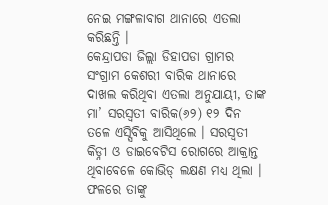ନେଇ ମଙ୍ଗଳାବାଗ ଥାନାରେ ଏତଲା କରିଛନ୍ତି ।
କେନ୍ଦ୍ରାପଡା ଜିଲ୍ଲା ଡିହାପଡା ଗ୍ରାମର ସଂଗ୍ରାମ କେଶରୀ ବାରିକ ଥାନାରେ ଦାଖଲ କରିଥିବା ଏତଲା ଅନୁଯାୟୀ, ତାଙ୍କ ମା’ ସରସ୍ୱତୀ ବାରିକ(୬୨) ୧୨ ଦିନ ତଳେ ଏସ୍ସିବିକୁ ଆସିଥିଲେ । ସରସ୍ୱତୀ କିଡ୍ନୀ ଓ ଡାଇବେଟିସ ରୋଗରେ ଆକ୍ରାନ୍ତ ଥିବାବେଳେ କୋଭିଡ୍ ଲକ୍ଷଣ ମଧ୍ୟ ଥିଲା । ଫଳରେ ତାଙ୍କୁ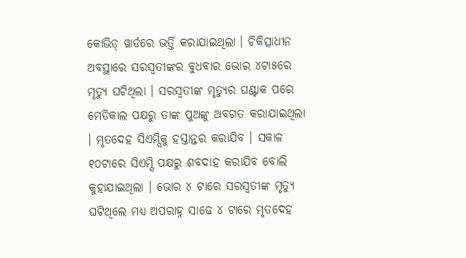କୋଭିଡ୍ ୱାର୍ଡରେ ଭର୍ତ୍ତି କରାଯାଇଥିଲା । ଚିକିତ୍ସାଧୀନ ଅବସ୍ଥାରେ ସରସ୍ୱତୀଙ୍କର ବୁଧବାର ଭୋର ୪ଟା୫ରେ ମୃତ୍ୟୁ ଘଟିଥିଲା । ସରସ୍ୱତୀଙ୍କ ମୃତ୍ୟୁର ଘଣ୍ଟାକ ପରେ ମେଡିକାଲ ପକ୍ଷରୁ ତାଙ୍କ ପୁଅଙ୍କୁ ଅବଗତ କରାଯାଇଥିଲା । ମୃତଦେହ ସିଏମ୍ସିକୁ ହସ୍ତାନ୍ତର କରାଯିବ । ସକାଳ ୧୦ଟାରେ ସିଏମ୍ସି ପକ୍ଷରୁ ଶବଦାହ କରାଯିବ ବୋଲି କୁହାଯାଇଥିଲା । ଭୋର ୪ ଟାରେ ସରସ୍ୱତୀଙ୍କ ମୃତ୍ୟୁ ଘଟିଥିଲେ ମଧ୍ୟ ଅପରାହ୍ନ ସାଢେ ୪ ଟାରେ ମୃତଦେହ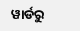ୱାର୍ଡରୁ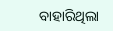ବାହାରିଥିଲା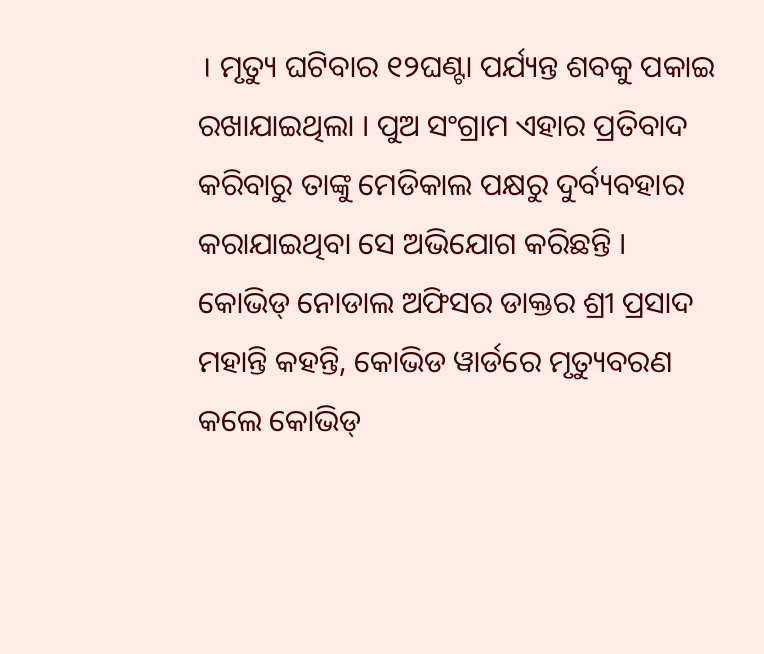। ମୃତ୍ୟୁ ଘଟିବାର ୧୨ଘଣ୍ଟା ପର୍ଯ୍ୟନ୍ତ ଶବକୁ ପକାଇ ରଖାଯାଇଥିଲା । ପୁଅ ସଂଗ୍ରାମ ଏହାର ପ୍ରତିବାଦ କରିବାରୁ ତାଙ୍କୁ ମେଡିକାଲ ପକ୍ଷରୁ ଦୁର୍ବ୍ୟବହାର କରାଯାଇଥିବା ସେ ଅଭିଯୋଗ କରିଛନ୍ତି । କୋଭିଡ୍ ନୋଡାଲ ଅଫିସର ଡାକ୍ତର ଶ୍ରୀ ପ୍ରସାଦ ମହାନ୍ତି କହନ୍ତି, କୋଭିଡ ୱାର୍ଡରେ ମୃତ୍ୟୁବରଣ କଲେ କୋଭିଡ୍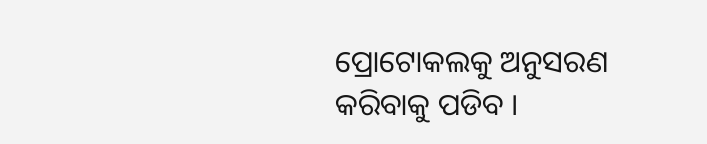ପ୍ରୋଟୋକଲକୁ ଅନୁସରଣ କରିବାକୁ ପଡିବ ।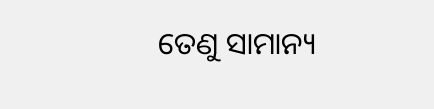ତେଣୁ ସାମାନ୍ୟ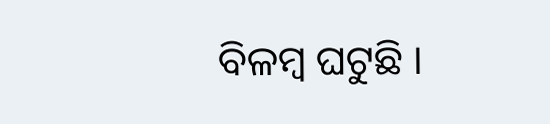ବିଳମ୍ବ ଘଟୁଛି ।